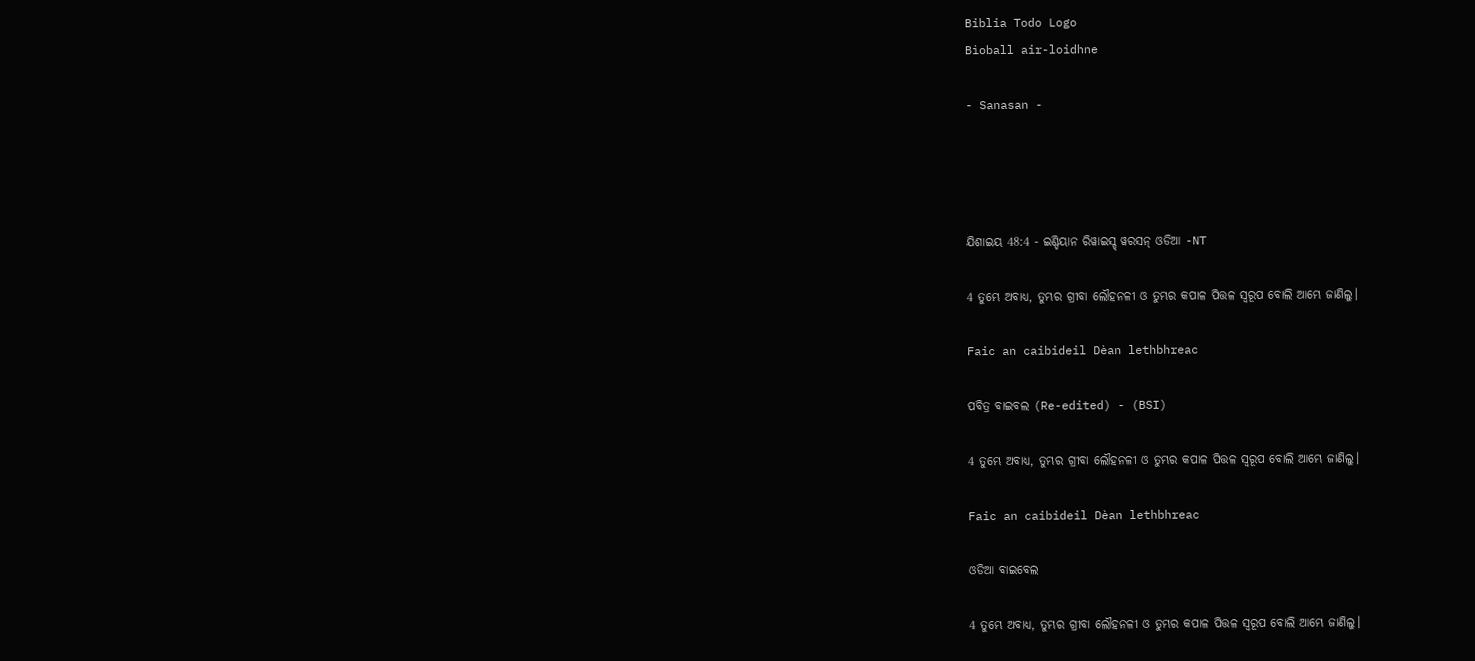Biblia Todo Logo
Bìoball air-loidhne

- Sanasan -




ଯିଶାଇୟ 48:4 - ଇଣ୍ଡିୟାନ ରିୱାଇସ୍ଡ୍ ୱରସନ୍ ଓଡିଆ -NT

4 ତୁମ୍ଭେ ଅବାଧ୍ୟ, ତୁମ୍ଭର ଗ୍ରୀବା ଲୌହନଳୀ ଓ ତୁମ୍ଭର କପାଳ ପିତ୍ତଳ ସ୍ୱରୂପ ବୋଲି ଆମ୍ଭେ ଜାଣିଲୁ।

Faic an caibideil Dèan lethbhreac

ପବିତ୍ର ବାଇବଲ (Re-edited) - (BSI)

4 ତୁମ୍ଭେ ଅବାଧ୍ୟ, ତୁମ୍ଭର ଗ୍ରୀବା ଲୌହନଳୀ ଓ ତୁମ୍ଭର କପାଳ ପିତ୍ତଳ ସ୍ଵରୂପ ବୋଲି ଆମ୍ଭେ ଜାଣିଲୁ।

Faic an caibideil Dèan lethbhreac

ଓଡିଆ ବାଇବେଲ

4 ତୁମ୍ଭେ ଅବାଧ୍ୟ, ତୁମ୍ଭର ଗ୍ରୀବା ଲୌହନଳୀ ଓ ତୁମ୍ଭର କପାଳ ପିତ୍ତଳ ସ୍ୱରୂପ ବୋଲି ଆମ୍ଭେ ଜାଣିଲୁ।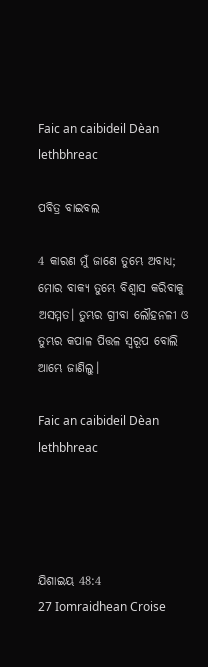Faic an caibideil Dèan lethbhreac

ପବିତ୍ର ବାଇବଲ

4 କାରଣ ମୁଁ ଜାଣେ ତୁମ୍ଭେ ଅବାଧ୍ୟ; ମୋର ବାକ୍ୟ ତୁମ୍ଭେ ବିଶ୍ୱାସ କରିବାକୁ ଅସମ୍ମତ। ତୁମ୍ଭର ଗ୍ରୀବା ଲୌହନଳୀ ଓ ତୁମ୍ଭର କପାଳ ପିତ୍ତଳ ସ୍ୱରୂପ ବୋଲି ଆମ୍ଭେ ଜାଣିଲୁ।

Faic an caibideil Dèan lethbhreac




ଯିଶାଇୟ 48:4
27 Iomraidhean Croise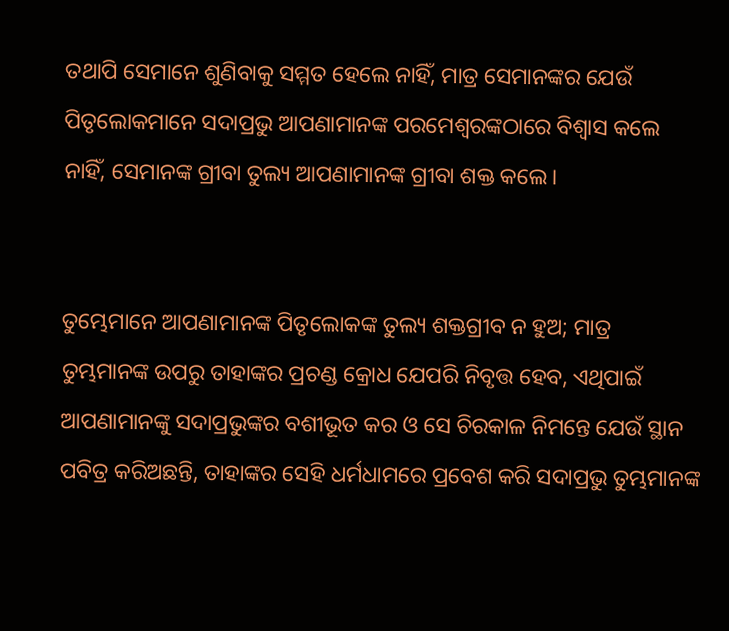ତଥାପି ସେମାନେ ଶୁଣିବାକୁ ସମ୍ମତ ହେଲେ ନାହିଁ, ମାତ୍ର ସେମାନଙ୍କର ଯେଉଁ ପିତୃଲୋକମାନେ ସଦାପ୍ରଭୁ ଆପଣାମାନଙ୍କ ପରମେଶ୍ୱରଙ୍କଠାରେ ବିଶ୍ୱାସ କଲେ ନାହିଁ, ସେମାନଙ୍କ ଗ୍ରୀବା ତୁଲ୍ୟ ଆପଣାମାନଙ୍କ ଗ୍ରୀବା ଶକ୍ତ କଲେ।


ତୁମ୍ଭେମାନେ ଆପଣାମାନଙ୍କ ପିତୃଲୋକଙ୍କ ତୁଲ୍ୟ ଶକ୍ତଗ୍ରୀବ ନ ହୁଅ; ମାତ୍ର ତୁମ୍ଭମାନଙ୍କ ଉପରୁ ତାହାଙ୍କର ପ୍ରଚଣ୍ଡ କ୍ରୋଧ ଯେପରି ନିବୃତ୍ତ ହେବ, ଏଥିପାଇଁ ଆପଣାମାନଙ୍କୁ ସଦାପ୍ରଭୁଙ୍କର ବଶୀଭୂତ କର ଓ ସେ ଚିରକାଳ ନିମନ୍ତେ ଯେଉଁ ସ୍ଥାନ ପବିତ୍ର କରିଅଛନ୍ତି, ତାହାଙ୍କର ସେହି ଧର୍ମଧାମରେ ପ୍ରବେଶ କରି ସଦାପ୍ରଭୁ ତୁମ୍ଭମାନଙ୍କ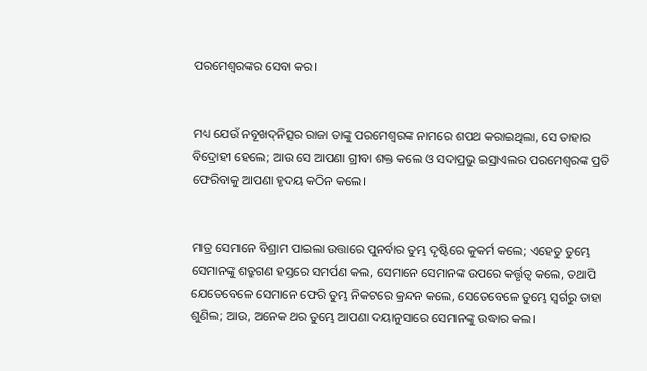ପରମେଶ୍ୱରଙ୍କର ସେବା କର।


ମଧ୍ୟ ଯେଉଁ ନବୂଖଦ୍‍ନିତ୍ସର ରାଜା ତାଙ୍କୁ ପରମେଶ୍ୱରଙ୍କ ନାମରେ ଶପଥ କରାଇଥିଲା, ସେ ତାହାର ବିଦ୍ରୋହୀ ହେଲେ; ଆଉ ସେ ଆପଣା ଗ୍ରୀବା ଶକ୍ତ କଲେ ଓ ସଦାପ୍ରଭୁ ଇସ୍ରାଏଲର ପରମେଶ୍ୱରଙ୍କ ପ୍ରତି ଫେରିବାକୁ ଆପଣା ହୃଦୟ କଠିନ କଲେ।


ମାତ୍ର ସେମାନେ ବିଶ୍ରାମ ପାଇଲା ଉତ୍ତାରେ ପୁନର୍ବାର ତୁମ୍ଭ ଦୃଷ୍ଟିରେ କୁକର୍ମ କଲେ; ଏହେତୁ ତୁମ୍ଭେ ସେମାନଙ୍କୁ ଶତ୍ରୁଗଣ ହସ୍ତରେ ସମର୍ପଣ କଲ, ସେମାନେ ସେମାନଙ୍କ ଉପରେ କର୍ତ୍ତୃତ୍ୱ କଲେ, ତଥାପି ଯେତେବେଳେ ସେମାନେ ଫେରି ତୁମ୍ଭ ନିକଟରେ କ୍ରନ୍ଦନ କଲେ, ସେତେବେଳେ ତୁମ୍ଭେ ସ୍ୱର୍ଗରୁ ତାହା ଶୁଣିଲ; ଆଉ, ଅନେକ ଥର ତୁମ୍ଭେ ଆପଣା ଦୟାନୁସାରେ ସେମାନଙ୍କୁ ଉଦ୍ଧାର କଲ।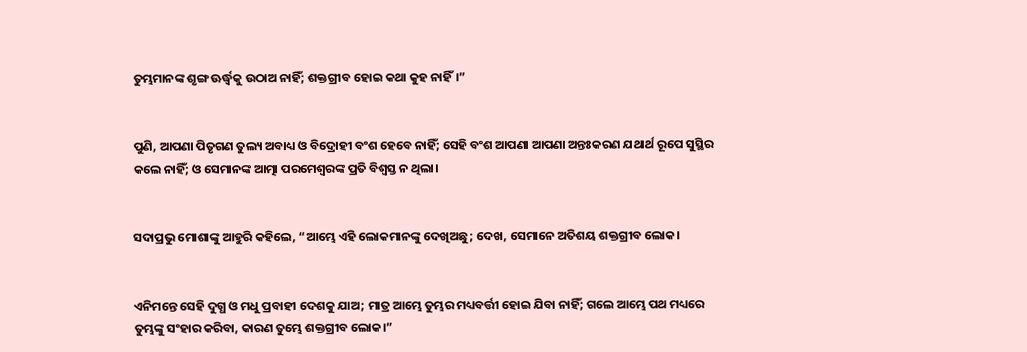ତୁମ୍ଭମାନଙ୍କ ଶୃଙ୍ଗ ଊର୍ଦ୍ଧ୍ୱକୁ ଉଠାଅ ନାହିଁ; ଶକ୍ତଗ୍ରୀବ ହୋଇ କଥା କୁହ ନାହିଁ।”


ପୁଣି, ଆପଣା ପିତୃଗଣ ତୁଲ୍ୟ ଅବାଧ୍ୟ ଓ ବିଦ୍ରୋହୀ ବଂଶ ହେବେ ନାହିଁ; ସେହି ବଂଶ ଆପଣା ଆପଣା ଅନ୍ତଃକରଣ ଯଥାର୍ଥ ରୂପେ ସୁସ୍ଥିର କଲେ ନାହିଁ; ଓ ସେମାନଙ୍କ ଆତ୍ମା ପରମେଶ୍ୱରଙ୍କ ପ୍ରତି ବିଶ୍ୱସ୍ତ ନ ଥିଲା।


ସଦାପ୍ରଭୁ ମୋଶାଙ୍କୁ ଆହୁରି କହିଲେ, “ଆମ୍ଭେ ଏହି ଲୋକମାନଙ୍କୁ ଦେଖିଅଛୁ; ଦେଖ, ସେମାନେ ଅତିଶୟ ଶକ୍ତଗ୍ରୀବ ଲୋକ।


ଏନିମନ୍ତେ ସେହି ଦୁଗ୍ଧ ଓ ମଧୁ ପ୍ରବାହୀ ଦେଶକୁ ଯାଅ; ମାତ୍ର ଆମ୍ଭେ ତୁମ୍ଭର ମଧ୍ୟବର୍ତ୍ତୀ ହୋଇ ଯିବା ନାହିଁ; ଗଲେ ଆମ୍ଭେ ପଥ ମଧ୍ୟରେ ତୁମ୍ଭଙ୍କୁ ସଂହାର କରିବା, କାରଣ ତୁମ୍ଭେ ଶକ୍ତଗ୍ରୀବ ଲୋକ।”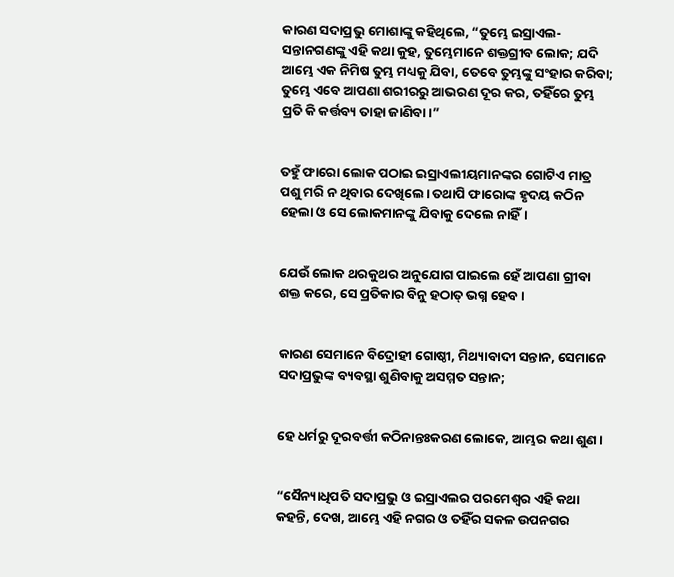କାରଣ ସଦାପ୍ରଭୁ ମୋଶାଙ୍କୁ କହିଥିଲେ, “ତୁମ୍ଭେ ଇସ୍ରାଏଲ-ସନ୍ତାନଗଣଙ୍କୁ ଏହି କଥା କୁହ, ତୁମ୍ଭେମାନେ ଶକ୍ତଗ୍ରୀବ ଲୋକ; ଯଦି ଆମ୍ଭେ ଏକ ନିମିଷ ତୁମ୍ଭ ମଧ୍ୟକୁ ଯିବା, ତେବେ ତୁମ୍ଭଙ୍କୁ ସଂହାର କରିବା; ତୁମ୍ଭେ ଏବେ ଆପଣା ଶରୀରରୁ ଆଭରଣ ଦୂର କର, ତହିଁରେ ତୁମ୍ଭ ପ୍ରତି କି କର୍ତ୍ତବ୍ୟ ତାହା ଜାଣିବା।”


ତହୁଁ ଫାରୋ ଲୋକ ପଠାଇ ଇସ୍ରାଏଲୀୟମାନଙ୍କର ଗୋଟିଏ ମାତ୍ର ପଶୁ ମରି ନ ଥିବାର ଦେଖିଲେ। ତଥାପି ଫାରୋଙ୍କ ହୃଦୟ କଠିନ ହେଲା ଓ ସେ ଲୋକମାନଙ୍କୁ ଯିବାକୁ ଦେଲେ ନାହିଁ।


ଯେଉଁ ଲୋକ ଥରକୁଥର ଅନୁଯୋଗ ପାଇଲେ ହେଁ ଆପଣା ଗ୍ରୀବା ଶକ୍ତ କରେ, ସେ ପ୍ରତିକାର ବିନୁ ହଠାତ୍‍ ଭଗ୍ନ ହେବ।


କାରଣ ସେମାନେ ବିଦ୍ରୋହୀ ଗୋଷ୍ଠୀ, ମିଥ୍ୟାବାଦୀ ସନ୍ତାନ, ସେମାନେ ସଦାପ୍ରଭୁଙ୍କ ବ୍ୟବସ୍ଥା ଶୁଣିବାକୁ ଅସମ୍ମତ ସନ୍ତାନ;


ହେ ଧର୍ମରୁ ଦୂରବର୍ତ୍ତୀ କଠିନାନ୍ତଃକରଣ ଲୋକେ, ଆମ୍ଭର କଥା ଶୁଣ।


“ସୈନ୍ୟାଧିପତି ସଦାପ୍ରଭୁ ଓ ଇସ୍ରାଏଲର ପରମେଶ୍ୱର ଏହି କଥା କହନ୍ତି, ଦେଖ, ଆମ୍ଭେ ଏହି ନଗର ଓ ତହିଁର ସକଳ ଉପନଗର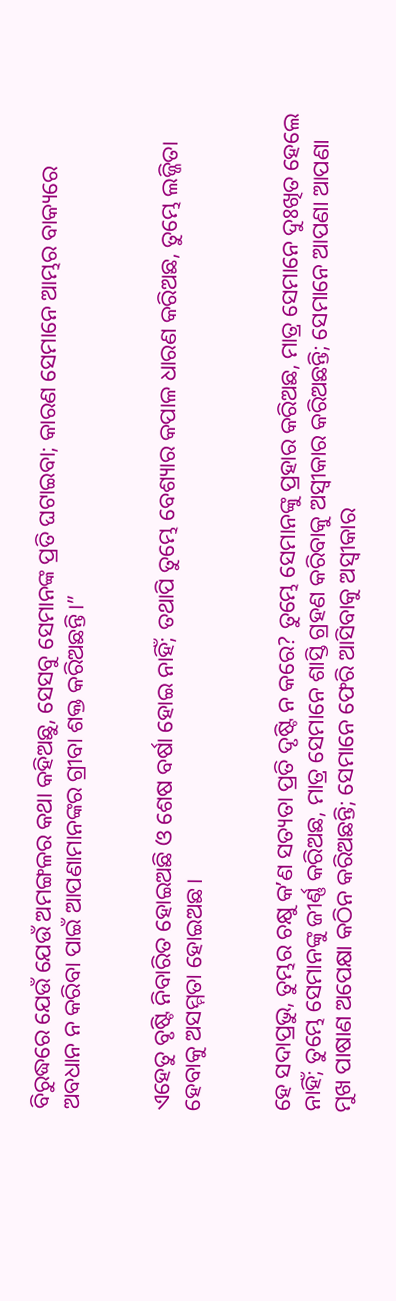ବିରୁଦ୍ଧରେ ଯେଉଁ ଯେଉଁ ଅମଙ୍ଗଳର କଥା କହିଅଛୁ, ସେସବୁ ସେମାନଙ୍କ ପ୍ରତି ଘଟାଇବା; କାରଣ ସେମାନେ ଆମ୍ଭର ବାକ୍ୟରେ ଅବଧାନ ନ କରିବା ପାଇଁ ଆପଣାମାନଙ୍କର ଗ୍ରୀବା ଶକ୍ତ କରିଅଛନ୍ତି।”


ଏହେତୁ ବୃଷ୍ଟି ନିବାରିତ ହୋଇଅଛି ଓ ଶେଷ ବର୍ଷା ହୋଇ ନାହିଁ; ତଥାପି ତୁମ୍ଭେ ବେଶ୍ୟାର କପାଳ ଧାରଣ କରିଅଛ, ତୁମ୍ଭେ ଲଜ୍ଜିତା ହେବାକୁ ଅସମ୍ମତା ହୋଇଅଛ।


ହେ ସଦାପ୍ରଭୁ, ତୁମ୍ଭର ଚକ୍ଷୁ କʼଣ ସତ୍ୟତା ପ୍ରତି ଦୃଷ୍ଟି ନ କରେ? ତୁମ୍ଭେ ସେମାନଙ୍କୁ ପ୍ରହାର କରିଅଛ, ମାତ୍ର ସେମାନେ ଦୁଃଖିତ ହେଲେ ନାହିଁ; ତୁମ୍ଭେ ସେମାନଙ୍କୁ ଜୀର୍ଣ୍ଣ କରିଅଛ, ମାତ୍ର ସେମାନେ ଶାସ୍ତି ଗ୍ରହଣ କରିବାକୁ ଅସ୍ୱୀକାର କରିଅଛନ୍ତି; ସେମାନେ ଆପଣା ଆପଣା ମୁଖ ପାଷାଣ ଅପେକ୍ଷା କଠିନ କରିଅଛନ୍ତି; ସେମାନେ ଫେରି ଆସିବାକୁ ଅସ୍ୱୀକାର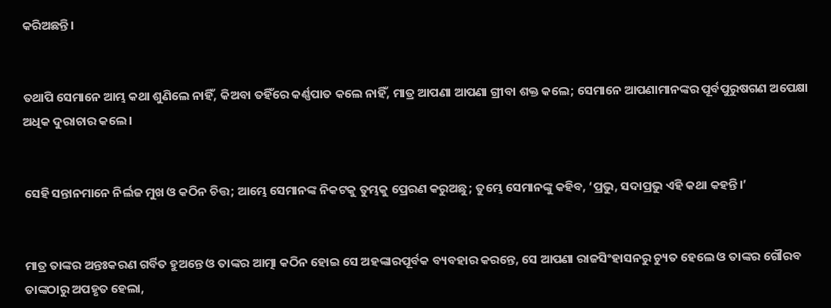କରିଅଛନ୍ତି।


ତଥାପି ସେମାନେ ଆମ୍ଭ କଥା ଶୁଣିଲେ ନାହିଁ, କିଅବା ତହିଁରେ କର୍ଣ୍ଣପାତ କଲେ ନାହିଁ, ମାତ୍ର ଆପଣା ଆପଣା ଗ୍ରୀବା ଶକ୍ତ କଲେ; ସେମାନେ ଆପଣାମାନଙ୍କର ପୂର୍ବପୁରୁଷଗଣ ଅପେକ୍ଷା ଅଧିକ ଦୁରାଚାର କଲେ।


ସେହି ସନ୍ତାନମାନେ ନିର୍ଲଜ ମୁଖ ଓ କଠିନ ଚିତ୍ତ; ଆମ୍ଭେ ସେମାନଙ୍କ ନିକଟକୁ ତୁମ୍ଭକୁ ପ୍ରେରଣ କରୁଅଛୁ; ତୁମ୍ଭେ ସେମାନଙ୍କୁ କହିବ, ‘ପ୍ରଭୁ, ସଦାପ୍ରଭୁ ଏହି କଥା କହନ୍ତି।’


ମାତ୍ର ତାଙ୍କର ଅନ୍ତଃକରଣ ଗର୍ବିତ ହୁଅନ୍ତେ ଓ ତାଙ୍କର ଆତ୍ମା କଠିନ ହୋଇ ସେ ଅହଙ୍କାରପୂର୍ବକ ବ୍ୟବହାର କରନ୍ତେ, ସେ ଆପଣା ରାଜସିଂହାସନରୁ ଚ୍ୟୁତ ହେଲେ ଓ ତାଙ୍କର ଗୌରବ ତାଙ୍କଠାରୁ ଅପହୃତ ହେଲା,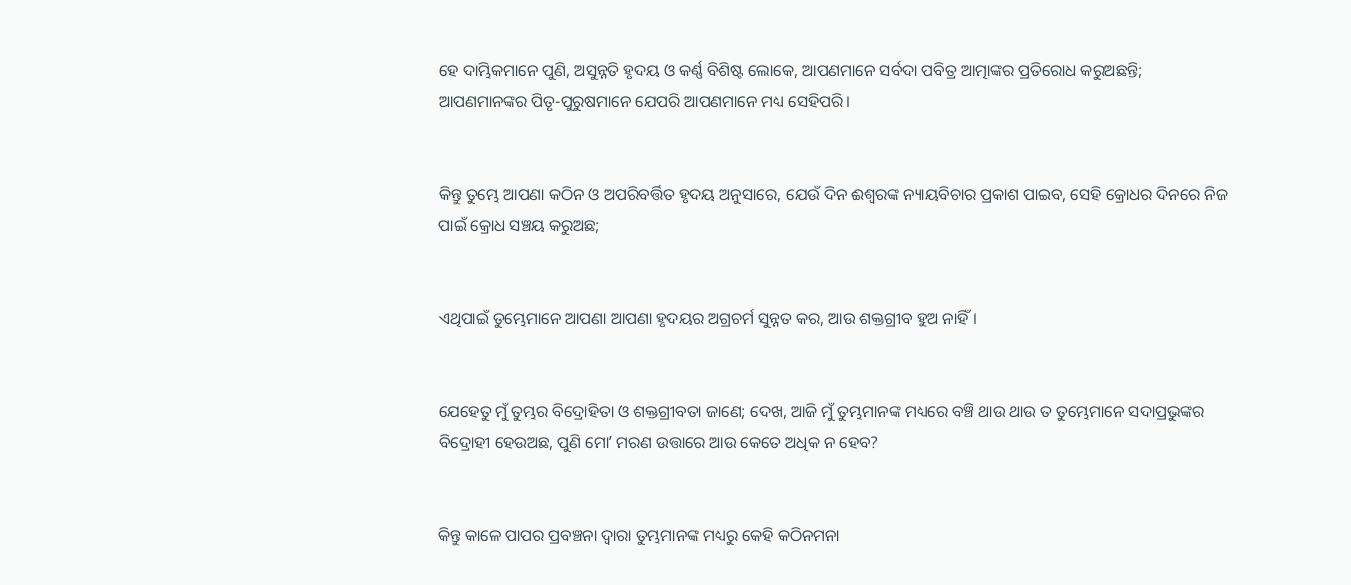ହେ ଦାମ୍ଭିକମାନେ ପୁଣି, ଅସୁନ୍ନତି ହୃଦୟ ଓ କର୍ଣ୍ଣ ବିଶିଷ୍ଟ ଲୋକେ, ଆପଣମାନେ ସର୍ବଦା ପବିତ୍ର ଆତ୍ମାଙ୍କର ପ୍ରତିରୋଧ କରୁଅଛନ୍ତି; ଆପଣମାନଙ୍କର ପିତୃ-ପୁରୁଷମାନେ ଯେପରି ଆପଣମାନେ ମଧ୍ୟ ସେହିପରି।


କିନ୍ତୁ ତୁମ୍ଭେ ଆପଣା କଠିନ ଓ ଅପରିବର୍ତ୍ତିତ ହୃଦୟ ଅନୁସାରେ, ଯେଉଁ ଦିନ ଈଶ୍ବରଙ୍କ ନ୍ୟାୟବିଚାର ପ୍ରକାଶ ପାଇବ, ସେହି କ୍ରୋଧର ଦିନରେ ନିଜ ପାଇଁ କ୍ରୋଧ ସଞ୍ଚୟ କରୁଅଛ;


ଏଥିପାଇଁ ତୁମ୍ଭେମାନେ ଆପଣା ଆପଣା ହୃଦୟର ଅଗ୍ରଚର୍ମ ସୁନ୍ନତ କର, ଆଉ ଶକ୍ତଗ୍ରୀବ ହୁଅ ନାହିଁ।


ଯେହେତୁ ମୁଁ ତୁମ୍ଭର ବିଦ୍ରୋହିତା ଓ ଶକ୍ତଗ୍ରୀବତା ଜାଣେ; ଦେଖ, ଆଜି ମୁଁ ତୁମ୍ଭମାନଙ୍କ ମଧ୍ୟରେ ବଞ୍ଚି ଥାଉ ଥାଉ ତ ତୁମ୍ଭେମାନେ ସଦାପ୍ରଭୁଙ୍କର ବିଦ୍ରୋହୀ ହେଉଅଛ, ପୁଣି ମୋʼ ମରଣ ଉତ୍ତାରେ ଆଉ କେତେ ଅଧିକ ନ ହେବ?


କିନ୍ତୁ କାଳେ ପାପର ପ୍ରବଞ୍ଚନା ଦ୍ୱାରା ତୁମ୍ଭମାନଙ୍କ ମଧ୍ୟରୁ କେହି କଠିନମନା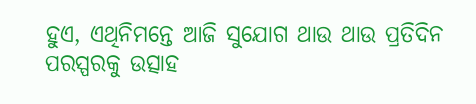ହୁଏ, ଏଥିନିମନ୍ତେ ଆଜି ସୁଯୋଗ ଥାଉ ଥାଉ ପ୍ରତିଦିନ ପରସ୍ପରକୁ ଉତ୍ସାହ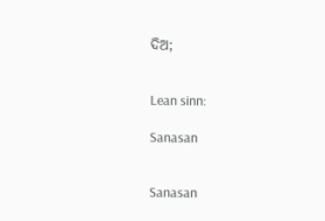ଦିଅ;


Lean sinn:

Sanasan


Sanasan